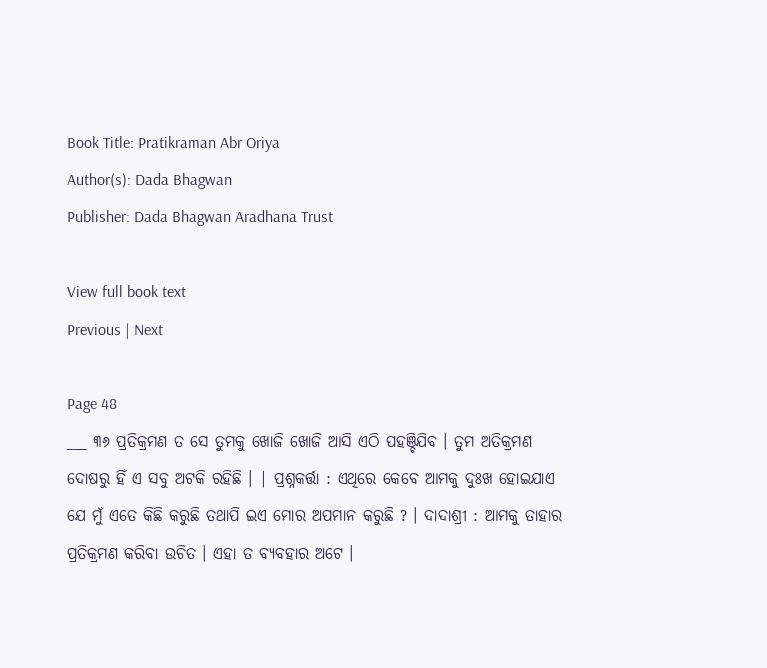Book Title: Pratikraman Abr Oriya
Author(s): Dada Bhagwan
Publisher: Dada Bhagwan Aradhana Trust

View full book text
Previous | Next

Page 48
___ ୩୬ ପ୍ରତିକ୍ରମଣ ତ ସେ ତୁମକୁ ଖୋଜି ଖୋଜି ଆସି ଏଠି ପହଞ୍ଚିଯିବ । ତୁମ ଅତିକ୍ରମଣ ଦୋଷରୁ ହିଁ ଏ ସବୁ ଅଟକି ରହିଛି । | ପ୍ରଶ୍ନକର୍ତ୍ତା : ଏଥିରେ କେବେ ଆମକୁ ଦୁଃଖ ହୋଇଯାଏ ଯେ ମୁଁ ଏତେ କିଛି କରୁଛି ତଥାପି ଇଏ ମୋର ଅପମାନ କରୁଛି ? । ଦାଦାଶ୍ରୀ : ଆମକୁ ତାହାର ପ୍ରତିକ୍ରମଣ କରିବା ଉଚିତ । ଏହା ତ ବ୍ୟବହାର ଅଟେ ।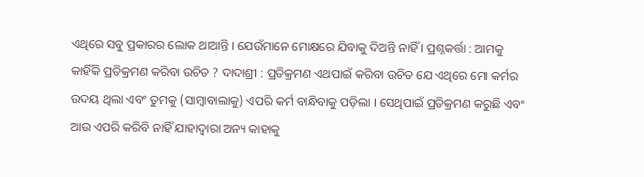ଏଥିରେ ସବୁ ପ୍ରକାରର ଲୋକ ଥାଆନ୍ତି । ଯେଉଁମାନେ ମୋକ୍ଷରେ ଯିବାକୁ ଦିଅନ୍ତି ନାହିଁ । ପ୍ରଶ୍ନକର୍ତ୍ତା : ଆମକୁ କାହିଁକି ପ୍ରତିକ୍ରମଣ କରିବା ଉଚିତ ? ଦାଦାଶ୍ରୀ : ପ୍ରତିକ୍ରମଣ ଏଥପାଇଁ କରିବା ଉଚିତ ଯେ ଏଥିରେ ମୋ କର୍ମର ଉଦୟ ଥିଲା ଏବଂ ତୁମକୁ (ସାମ୍ବାବାଲାକୁ) ଏପରି କର୍ମ ବାନ୍ଧିବାକୁ ପଡ଼ିଲା । ସେଥିପାଇଁ ପ୍ରତିକ୍ରମଣ କରୁଛି ଏବଂ ଆଉ ଏପରି କରିବି ନାହିଁ ଯାହାଦ୍ଵାରା ଅନ୍ୟ କାହାକୁ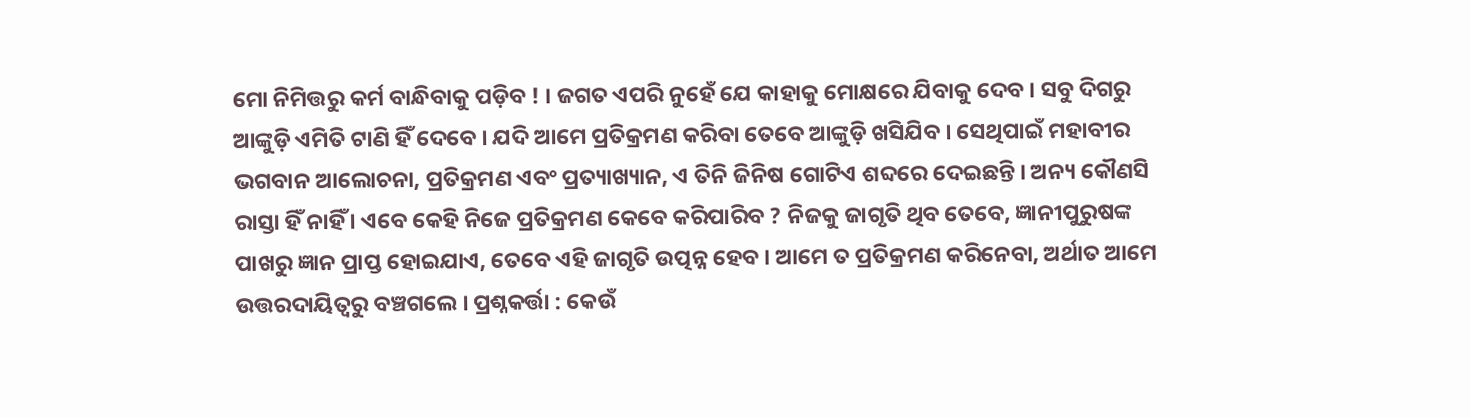ମୋ ନିମିତ୍ତରୁ କର୍ମ ବାନ୍ଧିବାକୁ ପଡ଼ିବ ! । ଜଗତ ଏପରି ନୁହେଁ ଯେ କାହାକୁ ମୋକ୍ଷରେ ଯିବାକୁ ଦେବ । ସବୁ ଦିଗରୁ ଆଙ୍କୁଡ଼ି ଏମିତି ଟାଣି ହିଁ ଦେବେ । ଯଦି ଆମେ ପ୍ରତିକ୍ରମଣ କରିବା ତେବେ ଆଙ୍କୁଡ଼ି ଖସିଯିବ । ସେଥିପାଇଁ ମହାବୀର ଭଗବାନ ଆଲୋଚନା, ପ୍ରତିକ୍ରମଣ ଏବଂ ପ୍ରତ୍ୟାଖ୍ୟାନ, ଏ ତିନି ଜିନିଷ ଗୋଟିଏ ଶବ୍ଦରେ ଦେଇଛନ୍ତି । ଅନ୍ୟ କୌଣସି ରାସ୍ତା ହିଁ ନାହିଁ । ଏବେ କେହି ନିଜେ ପ୍ରତିକ୍ରମଣ କେବେ କରିପାରିବ ? ନିଜକୁ ଜାଗୃତି ଥିବ ତେବେ, ଜ୍ଞାନୀପୁରୁଷଙ୍କ ପାଖରୁ ଜ୍ଞାନ ପ୍ରାପ୍ତ ହୋଇଯାଏ, ତେବେ ଏହି ଜାଗୃତି ଉତ୍ପନ୍ନ ହେବ । ଆମେ ତ ପ୍ରତିକ୍ରମଣ କରିନେବା, ଅର୍ଥାତ ଆମେ ଉତ୍ତରଦାୟିତ୍ବରୁ ବଞ୍ଚଗଲେ । ପ୍ରଶ୍ନକର୍ତ୍ତା : କେଉଁ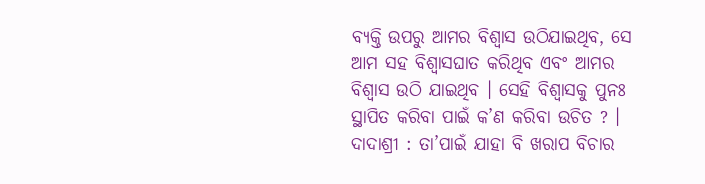ବ୍ୟକ୍ତି ଉପରୁ ଆମର ବିଶ୍ବାସ ଉଠିଯାଇଥିବ, ସେ ଆମ ସହ ବିଶ୍ବାସଘାତ କରିଥିବ ଏବଂ ଆମର ବିଶ୍ବାସ ଉଠି ଯାଇଥିବ । ସେହି ବିଶ୍ବାସକୁ ପୁନଃ ସ୍ଥାପିତ କରିବା ପାଇଁ କ’ଣ କରିବା ଉଚିତ ? । ଦାଦାଶ୍ରୀ : ତା’ପାଇଁ ଯାହା ବି ଖରାପ ବିଚାର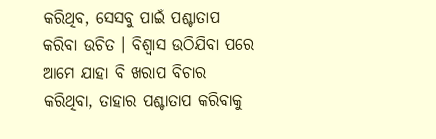କରିଥିବ, ସେସବୁ ପାଇଁ ପଶ୍ଚାତାପ କରିବା ଉଚିତ । ବିଶ୍ଵାସ ଉଠିଯିବା ପରେ ଆମେ ଯାହା ବି ଖରାପ ବିଚାର କରିଥିବା, ତାହାର ପଶ୍ଚାତାପ କରିବାକୁ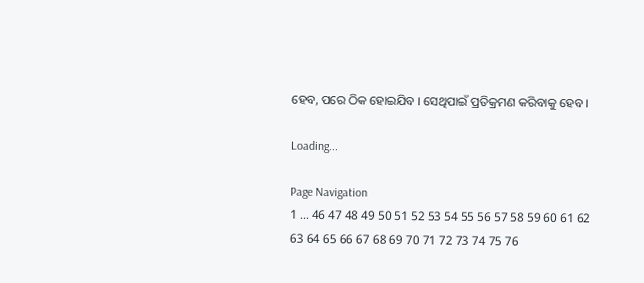ହେବ, ପରେ ଠିକ ହୋଇଯିବ । ସେଥିପାଇଁ ପ୍ରତିକ୍ରମଣ କରିବାକୁ ହେବ ।

Loading...

Page Navigation
1 ... 46 47 48 49 50 51 52 53 54 55 56 57 58 59 60 61 62 63 64 65 66 67 68 69 70 71 72 73 74 75 76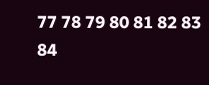77 78 79 80 81 82 83 84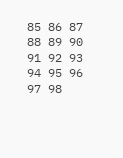85 86 87 88 89 90 91 92 93 94 95 96 97 98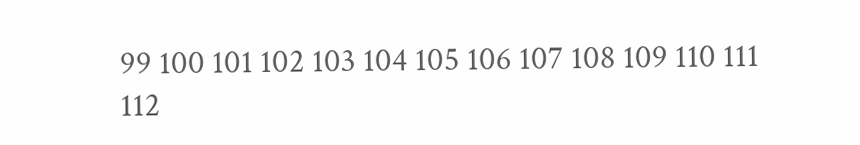99 100 101 102 103 104 105 106 107 108 109 110 111 112